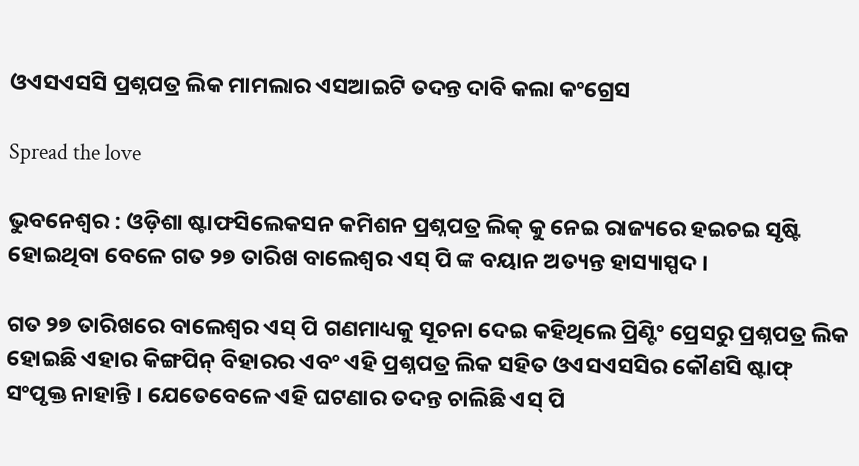ଓଏସଏସସି ପ୍ରଶ୍ନପତ୍ର ଲିକ ମାମଲାର ଏସଆଇଟି ତଦନ୍ତ ଦାବି କଲା କଂଗ୍ରେସ

Spread the love

ଭୁବନେଶ୍ୱର : ଓଡ଼ିଶା ଷ୍ଟାଫସିଲେକସନ କମିଶନ ପ୍ରଶ୍ନପତ୍ର ଲିକ୍ କୁ ନେଇ ରାଜ୍ୟରେ ହଇଚଇ ସୃଷ୍ଟି ହୋଇଥିବା ବେଳେ ଗତ ୨୭ ତାରିଖ ବାଲେଶ୍ୱର ଏସ୍ ପି ଙ୍କ ବୟାନ ଅତ୍ୟନ୍ତ ହାସ୍ୟାସ୍ପଦ ।

ଗତ ୨୭ ତାରିଖରେ ବାଲେଶ୍ୱର ଏସ୍ ପି ଗଣମାଧ୍ୟକୁ ସୂଚନା ଦେଇ କହିଥିଲେ ପ୍ରିଣ୍ଟିଂ ପ୍ରେସରୁ ପ୍ରଶ୍ନପତ୍ର ଲିକ ହୋଇଛି ଏହାର କିଙ୍ଗପିନ୍ ବିହାରର ଏବଂ ଏହି ପ୍ରଶ୍ନପତ୍ର ଲିକ ସହିତ ଓଏସଏସସିର କୌଣସି ଷ୍ଟାଫ୍ ସଂପୃକ୍ତ ନାହାନ୍ତି । ଯେତେବେଳେ ଏହି ଘଟଣାର ତଦନ୍ତ ଚାଲିଛି ଏସ୍ ପି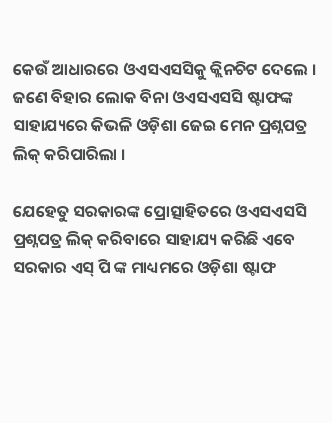କେଉଁ ଆଧାରରେ ଓଏସଏସସିକୁ କ୍ଲିନଚିଟ ଦେଲେ । ଜଣେ ବିହାର ଲୋକ ବିନା ଓଏସଏସସି ଷ୍ଟାଫଙ୍କ ସାହାଯ୍ୟରେ କିଭଳି ଓଡ଼ିଶା ଜେଇ ମେନ ପ୍ରଶ୍ନପତ୍ର ଲିକ୍ କରିପାରିଲା ।

ଯେହେତୁ ସରକାରଙ୍କ ପ୍ରୋତ୍ସାହିତରେ ଓଏସଏସସି ପ୍ରଶ୍ନପତ୍ର ଲିକ୍ କରିବାରେ ସାହାଯ୍ୟ କରିଛି ଏବେ ସରକାର ଏସ୍ ପି ଙ୍କ ମାଧ୍ୟମରେ ଓଡ଼ିଶା ଷ୍ଟାଫ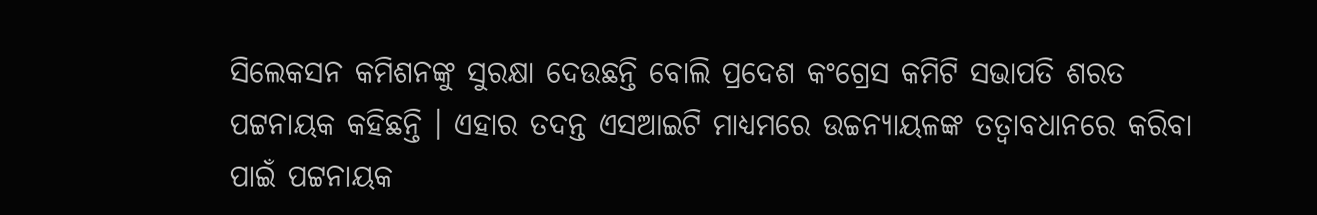ସିଲେକସନ କମିଶନଙ୍କୁ ସୁରକ୍ଷା ଦେଉଛନ୍ତି ବୋଲି ପ୍ରଦେଶ କଂଗ୍ରେସ କମିଟି ସଭାପତି ଶରତ ପଟ୍ଟନାୟକ କହିଛନ୍ତି । ଏହାର ତଦନ୍ତ ଏସଆଇଟି ମାଧ୍ୟମରେ ଉଚ୍ଚନ୍ୟାୟଳଙ୍କ ତତ୍ୱାବଧାନରେ କରିବା ପାଇଁ ପଟ୍ଟନାୟକ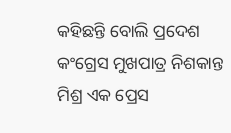କହିଛନ୍ତି ବୋଲି ପ୍ରଦେଶ କଂଗ୍ରେସ ମୁଖପାତ୍ର ନିଶକାନ୍ତ ମିଶ୍ର ଏକ ପ୍ରେସ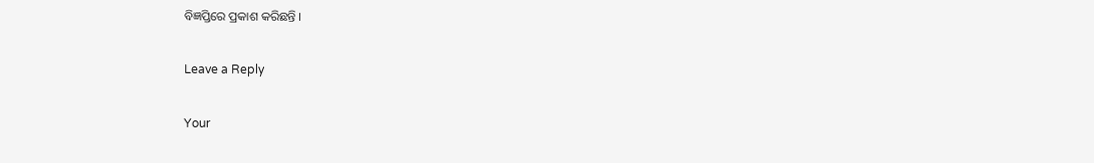ବିଜ୍ଞପ୍ତିରେ ପ୍ରକାଶ କରିଛନ୍ତି ।

Leave a Reply

Your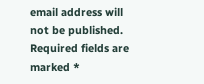email address will not be published. Required fields are marked *